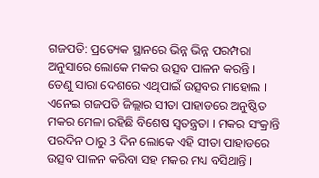ଗଜପତି: ପ୍ରତ୍ୟେକ ସ୍ଥାନରେ ଭିନ୍ନ ଭିନ୍ନ ପରମ୍ପରା ଅନୁସାରେ ଲୋକେ ମକର ଉତ୍ସବ ପାଳନ କରନ୍ତି । ତେଣୁ ସାରା ଦେଶରେ ଏଥିପାଇଁ ଉତ୍ସବର ମାହୋଲ । ଏନେଇ ଗଜପତି ଜିଲ୍ଲାର ସୀତା ପାହାଡରେ ଅନୁଷ୍ଠିତ ମକର ମେଳା ରହିଛି ବିଶେଷ ସ୍ବତନ୍ତ୍ରତା । ମକର ସଂକ୍ରାନ୍ତି ପରଦିନ ଠାରୁ 3 ଦିନ ଲୋକେ ଏହି ସୀତା ପାହାଡରେ ଉତ୍ସବ ପାଳନ କରିବା ସହ ମକର ମଧ୍ୟ ବସିଥାନ୍ତି ।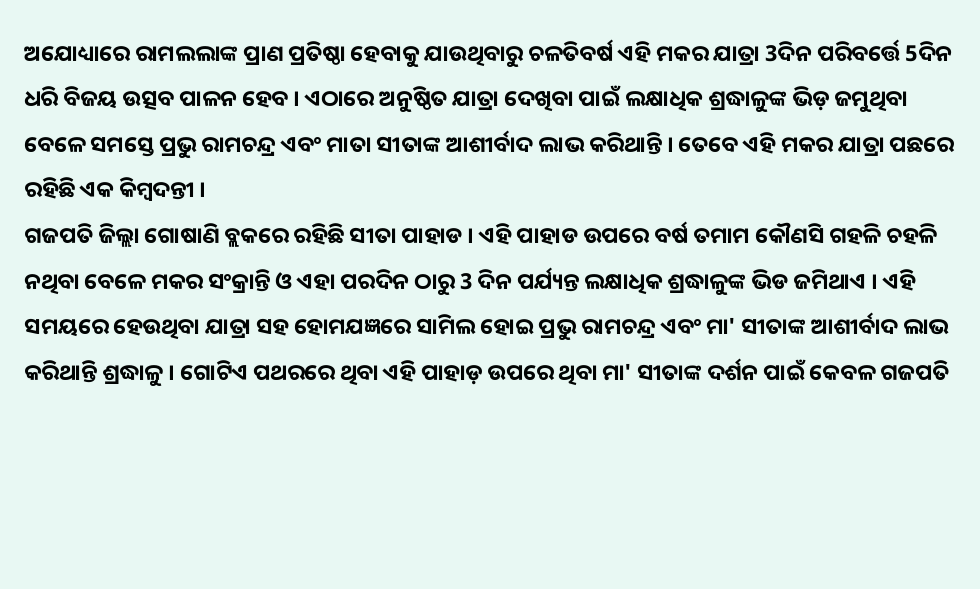ଅଯୋଧ୍ୟାରେ ରାମଲଲାଙ୍କ ପ୍ରାଣ ପ୍ରତିଷ୍ଠା ହେବାକୁ ଯାଉଥିବାରୁ ଚଳତିବର୍ଷ ଏହି ମକର ଯାତ୍ରା 3ଦିନ ପରିବର୍ତ୍ତେ 5ଦିନ ଧରି ବିଜୟ ଉତ୍ସବ ପାଳନ ହେବ । ଏଠାରେ ଅନୁଷ୍ଠିତ ଯାତ୍ରା ଦେଖିବା ପାଇଁ ଲକ୍ଷାଧିକ ଶ୍ରଦ୍ଧାଳୁଙ୍କ ଭିଡ଼ ଜମୁଥିବା ବେଳେ ସମସ୍ତେ ପ୍ରଭୁ ରାମଚନ୍ଦ୍ର ଏବଂ ମାତା ସୀତାଙ୍କ ଆଶୀର୍ବାଦ ଲାଭ କରିଥାନ୍ତି । ତେବେ ଏହି ମକର ଯାତ୍ରା ପଛରେ ରହିଛି ଏକ କିମ୍ବଦନ୍ତୀ ।
ଗଜପତି ଜିଲ୍ଲା ଗୋଷାଣି ବ୍ଲକରେ ରହିଛି ସୀତା ପାହାଡ । ଏହି ପାହାଡ ଉପରେ ବର୍ଷ ତମାମ କୌଣସି ଗହଳି ଚହଳି ନଥିବା ବେଳେ ମକର ସଂକ୍ରାନ୍ତି ଓ ଏହା ପରଦିନ ଠାରୁ 3 ଦିନ ପର୍ଯ୍ୟନ୍ତ ଲକ୍ଷାଧିକ ଶ୍ରଦ୍ଧାଳୁଙ୍କ ଭିଡ ଜମିଥାଏ । ଏହି ସମୟରେ ହେଉଥିବା ଯାତ୍ରା ସହ ହୋମଯଜ୍ଞରେ ସାମିଲ ହୋଇ ପ୍ରଭୁ ରାମଚନ୍ଦ୍ର ଏବଂ ମା' ସୀତାଙ୍କ ଆଶୀର୍ବାଦ ଲାଭ କରିଥାନ୍ତି ଶ୍ରଦ୍ଧାଳୁ । ଗୋଟିଏ ପଥରରେ ଥିବା ଏହି ପାହାଡ଼ ଉପରେ ଥିବା ମା' ସୀତାଙ୍କ ଦର୍ଶନ ପାଇଁ କେବଳ ଗଜପତି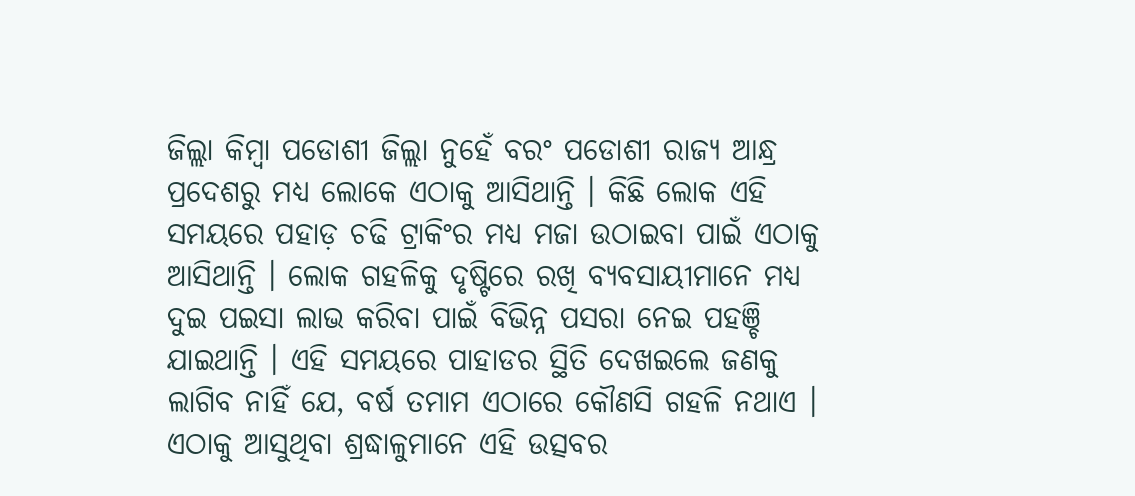ଜିଲ୍ଲା କିମ୍ବା ପଡୋଶୀ ଜିଲ୍ଲା ନୁହେଁ ବରଂ ପଡୋଶୀ ରାଜ୍ୟ ଆନ୍ଧ୍ର ପ୍ରଦେଶରୁ ମଧ୍ୟ ଲୋକେ ଏଠାକୁ ଆସିଥାନ୍ତି । କିଛି ଲୋକ ଏହି ସମୟରେ ପହାଡ଼ ଚଢି ଟ୍ରାକିଂର ମଧ୍ୟ ମଜା ଉଠାଇବା ପାଇଁ ଏଠାକୁ ଆସିଥାନ୍ତି । ଲୋକ ଗହଳିକୁ ଦୃଷ୍ଟିରେ ରଖି ବ୍ୟବସାୟୀମାନେ ମଧ୍ୟ ଦୁଇ ପଇସା ଲାଭ କରିବା ପାଇଁ ବିଭିନ୍ନ ପସରା ନେଇ ପହଞ୍ଚି ଯାଇଥାନ୍ତି । ଏହି ସମୟରେ ପାହାଡର ସ୍ଥିତି ଦେଖଇଲେ ଜଣକୁ ଲାଗିବ ନାହିଁ ଯେ, ବର୍ଷ ତମାମ ଏଠାରେ କୌଣସି ଗହଳି ନଥାଏ । ଏଠାକୁ ଆସୁଥିବା ଶ୍ରଦ୍ଧାଳୁମାନେ ଏହି ଉତ୍ସବର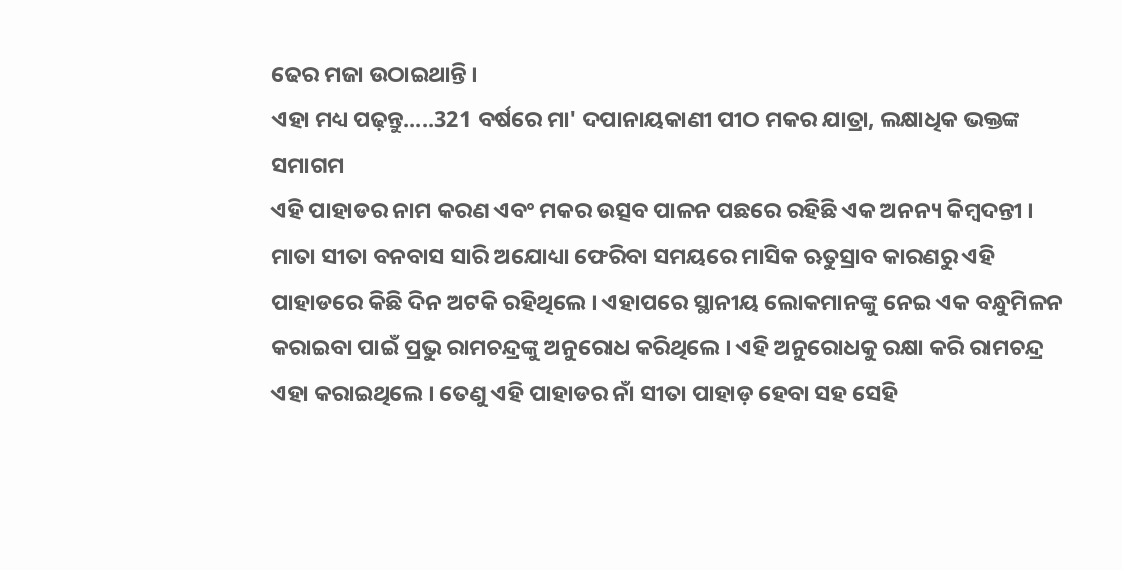ଢେର ମଜା ଉଠାଇଥାନ୍ତି ।
ଏହା ମଧ୍ୟ ପଢ଼ନ୍ତୁ.....321 ବର୍ଷରେ ମା' ଦପାନାୟକାଣୀ ପୀଠ ମକର ଯାତ୍ରା, ଲକ୍ଷାଧିକ ଭକ୍ତଙ୍କ ସମାଗମ
ଏହି ପାହାଡର ନାମ କରଣ ଏବଂ ମକର ଉତ୍ସବ ପାଳନ ପଛରେ ରହିଛି ଏକ ଅନନ୍ୟ କିମ୍ବଦନ୍ତୀ । ମାତା ସୀତା ବନବାସ ସାରି ଅଯୋଧ୍ୟା ଫେରିବା ସମୟରେ ମାସିକ ଋତୁସ୍ରାବ କାରଣରୁ ଏହି ପାହାଡରେ କିଛି ଦିନ ଅଟକି ରହିଥିଲେ । ଏହାପରେ ସ୍ଥାନୀୟ ଲୋକମାନଙ୍କୁ ନେଇ ଏକ ବନ୍ଧୁମିଳନ କରାଇବା ପାଇଁ ପ୍ରଭୁ ରାମଚନ୍ଦ୍ରଙ୍କୁ ଅନୁରୋଧ କରିଥିଲେ । ଏହି ଅନୁରୋଧକୁ ରକ୍ଷା କରି ରାମଚନ୍ଦ୍ର ଏହା କରାଇଥିଲେ । ତେଣୁ ଏହି ପାହାଡର ନାଁ ସୀତା ପାହାଡ଼ ହେବା ସହ ସେହି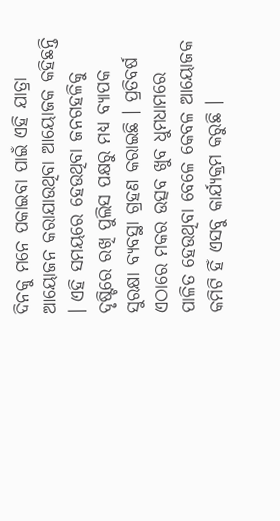ଦିନକୁ ମନେ ପକାଇବା ପାଇଁ ଏହି ଯାତ୍ରା ଆୟୋଜନ କରାଯାଉଥିବା ଆୟୋଜକ କହିଛନ୍ତି । ଏହି ସମୟରେ ହେଉଥିବା ଜନଗହଳିକୁ ଦୃଷ୍ଟିରେ ରଖି ପୁଲିସ ପକ୍ଷରୁ ମଧ୍ୟ ବ୍ୟାପକ ସୁରକ୍ଷା ବ୍ୟବସ୍ଥା ଗ୍ରହଣ କରାଇଛି । ପ୍ରତିବର୍ଷ ଏଠାରେ ମକର ଉତ୍ସବ ଖୁବ ଧୁମଧାମରେ ପାଳିତ ହେଉଥିବା ବେଳେ କେବଳ ଆୟୋଜକ କମିଟି ହିଁ ଏସବୁ କାର୍ଯ୍ୟକ୍ରମ କରୁଛି ।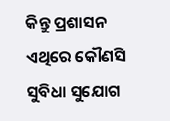କିନ୍ତୁ ପ୍ରଶାସନ ଏଥିରେ କୌଣସି ସୁବିଧା ସୁଯୋଗ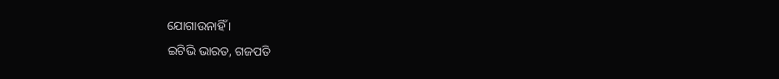ଯୋଗାଉନାହିଁ ।
ଇଟିଭି ଭାରତ, ଗଜପତି